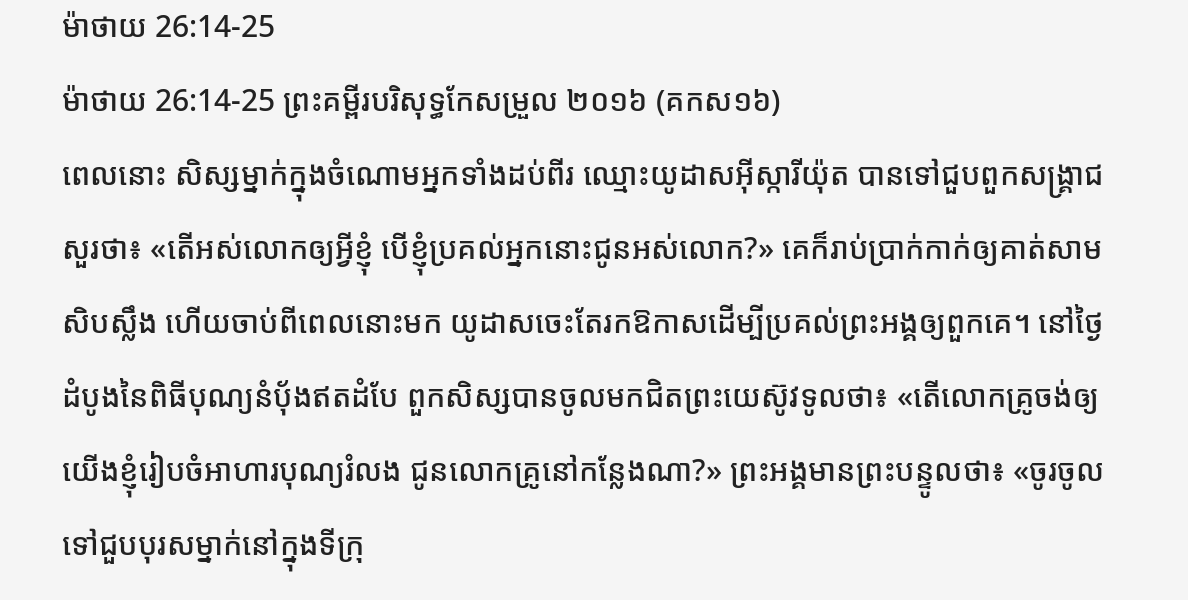ម៉ាថាយ 26:14-25
ម៉ាថាយ 26:14-25 ព្រះគម្ពីរបរិសុទ្ធកែសម្រួល ២០១៦ (គកស១៦)
ពេលនោះ សិស្សម្នាក់ក្នុងចំណោមអ្នកទាំងដប់ពីរ ឈ្មោះយូដាសអ៊ីស្ការីយ៉ុត បានទៅជួបពួកសង្គ្រាជ សួរថា៖ «តើអស់លោកឲ្យអ្វីខ្ញុំ បើខ្ញុំប្រគល់អ្នកនោះជូនអស់លោក?» គេក៏រាប់ប្រាក់កាក់ឲ្យគាត់សាមសិបស្លឹង ហើយចាប់ពីពេលនោះមក យូដាសចេះតែរកឱកាសដើម្បីប្រគល់ព្រះអង្គឲ្យពួកគេ។ នៅថ្ងៃដំបូងនៃពិធីបុណ្យនំបុ័ងឥតដំបែ ពួកសិស្សបានចូលមកជិតព្រះយេស៊ូវទូលថា៖ «តើលោកគ្រូចង់ឲ្យយើងខ្ញុំរៀបចំអាហារបុណ្យរំលង ជូនលោកគ្រូនៅកន្លែងណា?» ព្រះអង្គមានព្រះបន្ទូលថា៖ «ចូរចូលទៅជួបបុរសម្នាក់នៅក្នុងទីក្រុ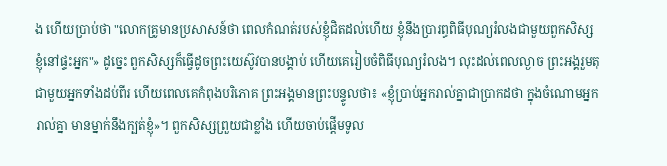ង ហើយប្រាប់ថា "លោកគ្រូមានប្រសាសន៍ថា ពេលកំណត់របស់ខ្ញុំជិតដល់ហើយ ខ្ញុំនឹងប្រារព្ធពិធីបុណ្យរំលងជាមួយពួកសិស្សខ្ញុំនៅផ្ទះអ្នក"» ដូច្នេះ ពួកសិស្សក៏ធ្វើដូចព្រះយេស៊ូវបានបង្គាប់ ហើយគេរៀបចំពិធីបុណ្យរំលង។ លុះដល់ពេលល្ងាច ព្រះអង្គរួមតុជាមួយអ្នកទាំងដប់ពីរ ហើយពេលគេកំពុងបរិភោគ ព្រះអង្គមានព្រះបន្ទូលថា៖ «ខ្ញុំប្រាប់អ្នករាល់គ្នាជាប្រាកដថា ក្នុងចំណោមអ្នករាល់គ្នា មានម្នាក់នឹងក្បត់ខ្ញុំ»។ ពួកសិស្សព្រួយជាខ្លាំង ហើយចាប់ផ្ដើមទូល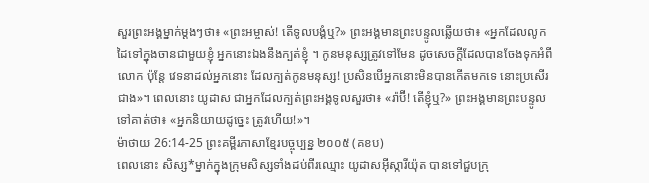សួរព្រះអង្គម្នាក់ម្ដងៗថា៖ «ព្រះអម្ចាស់! តើទូលបង្គំឬ?» ព្រះអង្គមានព្រះបន្ទូលឆ្លើយថា៖ «អ្នកដែលលូកដៃទៅក្នុងចានជាមួយខ្ញុំ អ្នកនោះឯងនឹងក្បត់ខ្ញុំ ។ កូនមនុស្សត្រូវទៅមែន ដូចសេចក្តីដែលបានចែងទុកអំពីលោក ប៉ុន្តែ វេទនាដល់អ្នកនោះ ដែលក្បត់កូនមនុស្ស! ប្រសិនបើអ្នកនោះមិនបានកើតមកទេ នោះប្រសើរជាង»។ ពេលនោះ យូដាស ជាអ្នកដែលក្បត់ព្រះអង្គទូលសួរថា៖ «រ៉ាប៊ី! តើខ្ញុំឬ?» ព្រះអង្គមានព្រះបន្ទូលទៅគាត់ថា៖ «អ្នកនិយាយដូច្នេះ ត្រូវហើយ!»។
ម៉ាថាយ 26:14-25 ព្រះគម្ពីរភាសាខ្មែរបច្ចុប្បន្ន ២០០៥ (គខប)
ពេលនោះ សិស្ស*ម្នាក់ក្នុងក្រុមសិស្សទាំងដប់ពីរឈ្មោះ យូដាសអ៊ីស្ការីយ៉ុត បានទៅជួបក្រុ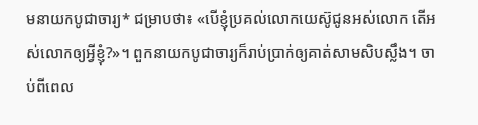មនាយកបូជាចារ្យ* ជម្រាបថា៖ «បើខ្ញុំប្រគល់លោកយេស៊ូជូនអស់លោក តើអស់លោកឲ្យអ្វីខ្ញុំ?»។ ពួកនាយកបូជាចារ្យក៏រាប់ប្រាក់ឲ្យគាត់សាមសិបស្លឹង។ ចាប់ពីពេល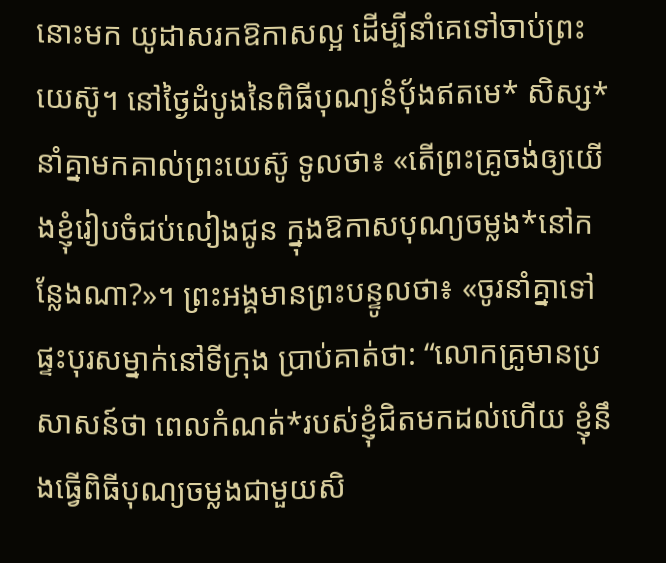នោះមក យូដាសរកឱកាសល្អ ដើម្បីនាំគេទៅចាប់ព្រះយេស៊ូ។ នៅថ្ងៃដំបូងនៃពិធីបុណ្យនំប៉័ងឥតមេ* សិស្ស*នាំគ្នាមកគាល់ព្រះយេស៊ូ ទូលថា៖ «តើព្រះគ្រូចង់ឲ្យយើងខ្ញុំរៀបចំជប់លៀងជូន ក្នុងឱកាសបុណ្យចម្លង*នៅកន្លែងណា?»។ ព្រះអង្គមានព្រះបន្ទូលថា៖ «ចូរនាំគ្នាទៅផ្ទះបុរសម្នាក់នៅទីក្រុង ប្រាប់គាត់ថា: “លោកគ្រូមានប្រសាសន៍ថា ពេលកំណត់*របស់ខ្ញុំជិតមកដល់ហើយ ខ្ញុំនឹងធ្វើពិធីបុណ្យចម្លងជាមួយសិ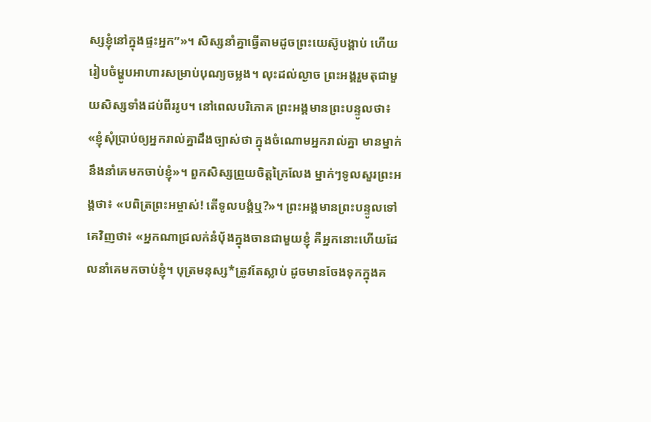ស្សខ្ញុំនៅក្នុងផ្ទះអ្នក”»។ សិស្សនាំគ្នាធ្វើតាមដូចព្រះយេស៊ូបង្គាប់ ហើយរៀបចំម្ហូបអាហារសម្រាប់បុណ្យចម្លង។ លុះដល់ល្ងាច ព្រះអង្គរួមតុជាមួយសិស្សទាំងដប់ពីររូប។ នៅពេលបរិភោគ ព្រះអង្គមានព្រះបន្ទូលថា៖ «ខ្ញុំសុំប្រាប់ឲ្យអ្នករាល់គ្នាដឹងច្បាស់ថា ក្នុងចំណោមអ្នករាល់គ្នា មានម្នាក់នឹងនាំគេមកចាប់ខ្ញុំ»។ ពួកសិស្សព្រួយចិត្តក្រៃលែង ម្នាក់ៗទូលសួរព្រះអង្គថា៖ «បពិត្រព្រះអម្ចាស់! តើទូលបង្គំឬ?»។ ព្រះអង្គមានព្រះបន្ទូលទៅគេវិញថា៖ «អ្នកណាជ្រលក់នំប៉័ងក្នុងចានជាមួយខ្ញុំ គឺអ្នកនោះហើយដែលនាំគេមកចាប់ខ្ញុំ។ បុត្រមនុស្ស*ត្រូវតែស្លាប់ ដូចមានចែងទុកក្នុងគ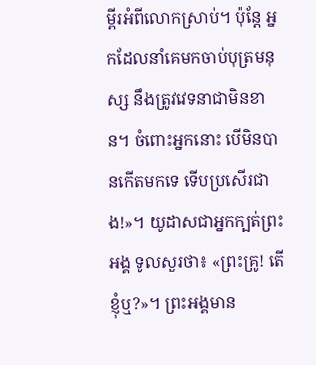ម្ពីរអំពីលោកស្រាប់។ ប៉ុន្តែ អ្នកដែលនាំគេមកចាប់បុត្រមនុស្ស នឹងត្រូវវេទនាជាមិនខាន។ ចំពោះអ្នកនោះ បើមិនបានកើតមកទេ ទើបប្រសើរជាង!»។ យូដាសជាអ្នកក្បត់ព្រះអង្គ ទូលសួរថា៖ «ព្រះគ្រូ! តើខ្ញុំឬ?»។ ព្រះអង្គមាន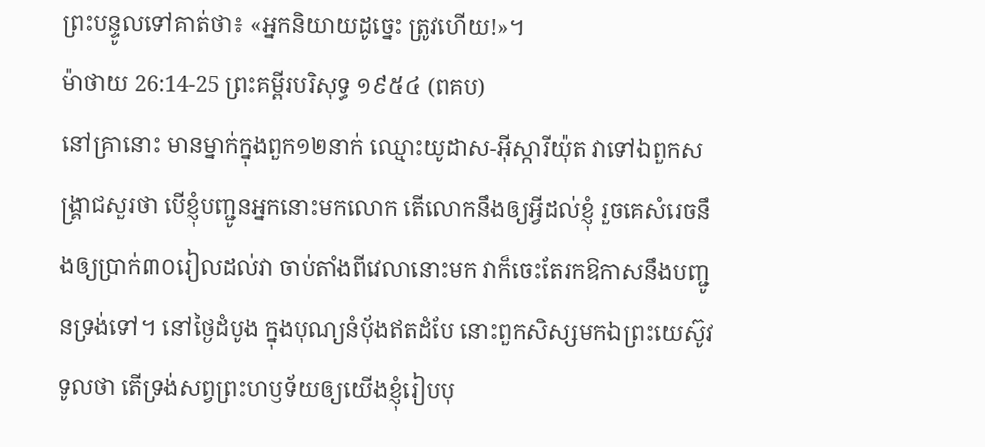ព្រះបន្ទូលទៅគាត់ថា៖ «អ្នកនិយាយដូច្នេះ ត្រូវហើយ!»។
ម៉ាថាយ 26:14-25 ព្រះគម្ពីរបរិសុទ្ធ ១៩៥៤ (ពគប)
នៅគ្រានោះ មានម្នាក់ក្នុងពួក១២នាក់ ឈ្មោះយូដាស-អ៊ីស្ការីយ៉ុត វាទៅឯពួកសង្គ្រាជសួរថា បើខ្ញុំបញ្ជូនអ្នកនោះមកលោក តើលោកនឹងឲ្យអ្វីដល់ខ្ញុំ រួចគេសំរេចនឹងឲ្យប្រាក់៣០រៀលដល់វា ចាប់តាំងពីវេលានោះមក វាក៏ចេះតែរកឱកាសនឹងបញ្ជូនទ្រង់ទៅ។ នៅថ្ងៃដំបូង ក្នុងបុណ្យនំបុ័ងឥតដំបែ នោះពួកសិស្សមកឯព្រះយេស៊ូវទូលថា តើទ្រង់សព្វព្រះហឫទ័យឲ្យយើងខ្ញុំរៀបបុ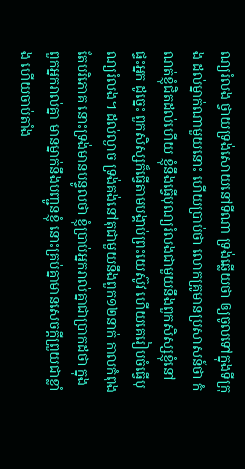ណ្យរំលង ថ្វាយទ្រង់សោយនៅទីណា ទ្រង់ឆ្លើយថា ឲ្យចូលទៅក្នុងទីក្រុង ដល់ម្នាក់ណាមួយនោះ ហើយប្រាប់ថា លោកគ្រូមានប្រសាសន៍ថា កំណត់ខ្ញុំជិតដល់ហើយ ខ្ញុំនឹងធ្វើបុណ្យរំលងជាមួយនឹងពួកសិស្សខ្ញុំនៅផ្ទះអ្នក ដូច្នេះ ពួកសិស្សក៏ធ្វើតាមបង្គាប់ព្រះយេស៊ូវ ហើយគេរៀបចំធ្វើបុណ្យរំលង។ ដល់ល្ងាច ទ្រង់គង់នៅតុជាមួយនឹងពួក១២នាក់ កាលកំពុងតែបរិភោគ នោះទ្រង់មានបន្ទូលថា ខ្ញុំប្រាប់អ្នករាល់គ្នាជាប្រាកដថា ក្នុងពួកអ្នករាល់គ្នា មានម្នាក់នឹងបញ្ជូនខ្ញុំ នោះគ្រប់គ្នាមានសេចក្ដីព្រួយជាខ្លាំង ហើយចាប់តាំង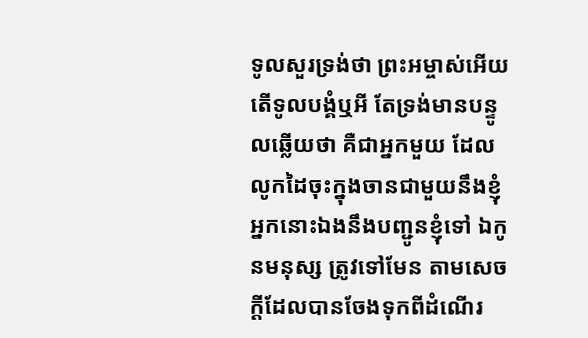ទូលសួរទ្រង់ថា ព្រះអម្ចាស់អើយ តើទូលបង្គំឬអី តែទ្រង់មានបន្ទូលឆ្លើយថា គឺជាអ្នកមួយ ដែលលូកដៃចុះក្នុងចានជាមួយនឹងខ្ញុំ អ្នកនោះឯងនឹងបញ្ជូនខ្ញុំទៅ ឯកូនមនុស្ស ត្រូវទៅមែន តាមសេចក្ដីដែលបានចែងទុកពីដំណើរ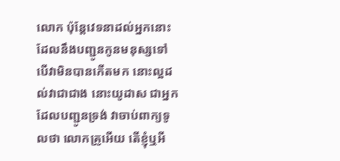លោក ប៉ុន្តែវេទនាដល់អ្នកនោះ ដែលនឹងបញ្ជូនកូនមនុស្សទៅ បើវាមិនបានកើតមក នោះល្អដល់វាជាជាង នោះយូដាស ជាអ្នកដែលបញ្ជូនទ្រង់ វាចាប់ពាក្យទូលថា លោកគ្រូអើយ តើខ្ញុំឬអី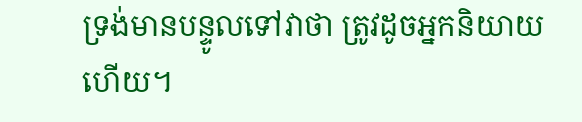ទ្រង់មានបន្ទូលទៅវាថា ត្រូវដូចអ្នកនិយាយហើយ។